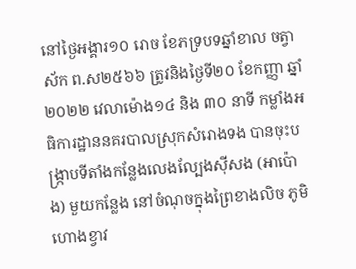នៅថ្ងៃអង្គារ១០ រោច ខែភទ្របទឆ្នាំខាល ចត្វាស័ក ព.ស២៥៦៦ ត្រូវនិងថ្ងៃទី២០ ខែកញ្ញា ឆ្នាំ២០២២ វេលាម៉ោង១៤ និង ៣០ នាទី កម្លាំងអធិការដ្ឋាននគរបាលស្រុកសំរោងទង បានចុះបង្ក្រាបទីតាំងកន្លែងលេងល្បែងស៊ីសង (អាប៉ោង) មួយកន្លែង នៅចំណុចក្នុងព្រៃខាងលិច ភូមិហោងខ្វាវ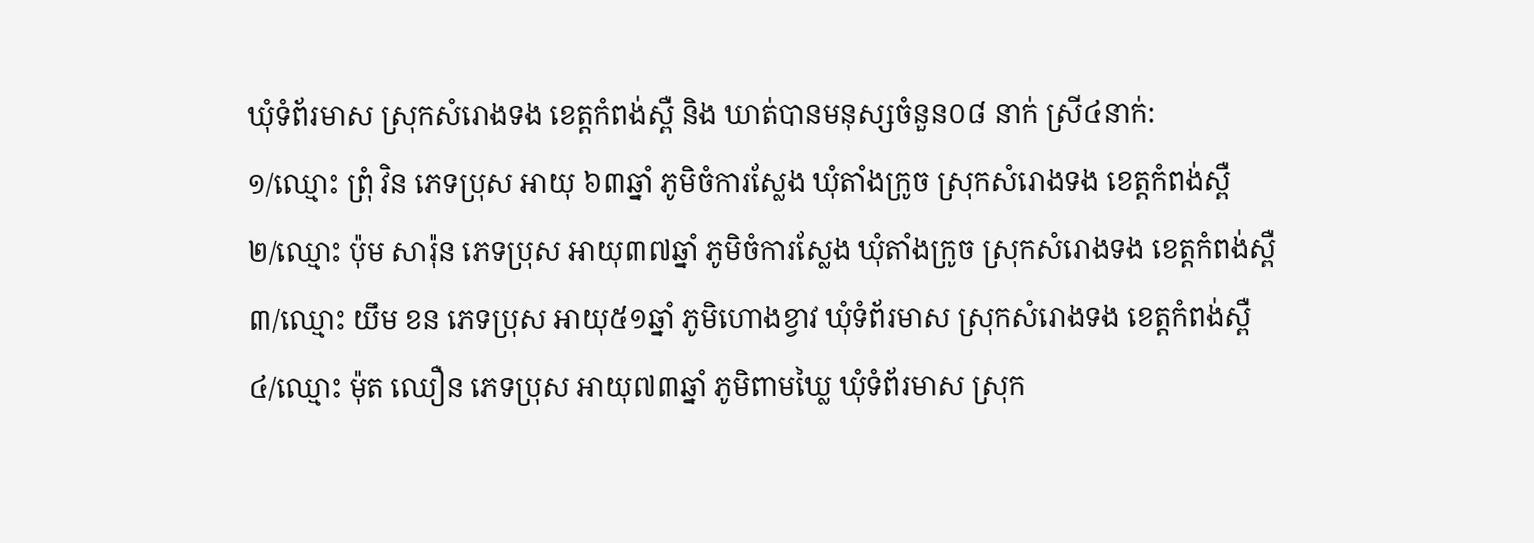ឃុំទំព័រមាស ស្រុកសំរោងទង ខេត្តកំពង់ស្ពឺ និង ឃាត់បានមនុស្សចំនួន០៨ នាក់ ស្រី៤នាក់:
១/ឈ្មោះ ព្រុំ វិន ភេទប្រុស អាយុ ៦៣ឆ្នាំ ភូមិចំការស្លែង ឃុំតាំងក្រូច ស្រុកសំរោងទង ខេត្តកំពង់ស្ពឺ
២/ឈ្មោះ ប៉ុម សារ៉ុន ភេទប្រុស អាយុ៣៧ឆ្នាំ ភូមិចំការស្លែង ឃុំតាំងក្រូច ស្រុកសំរោងទង ខេត្តកំពង់ស្ពឺ
៣/ឈ្មោះ យឹម ខន ភេទប្រុស អាយុ៥១ឆ្នាំ ភូមិហោងខ្វាវ ឃុំទំព័រមាស ស្រុកសំរោងទង ខេត្តកំពង់ស្ពឺ
៤/ឈ្មោះ ម៉ុត ឈឿន ភេទប្រុស អាយុ៧៣ឆ្នាំ ភូមិពាមឃ្លៃ ឃុំទំព័រមាស ស្រុក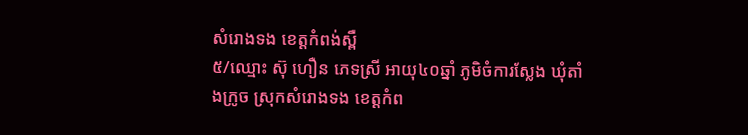សំរោងទង ខេត្តកំពង់ស្ពឺ
៥/ឈ្មោះ ស៊ុ ហឿន ភេទស្រី អាយុ៤០ឆ្នាំ ភូមិចំការស្លែង ឃុំតាំងក្រូច ស្រុកសំរោងទង ខេត្តកំព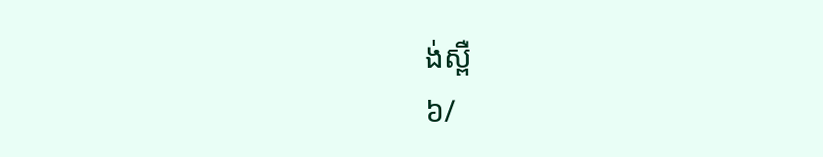ង់ស្ពឺ
៦/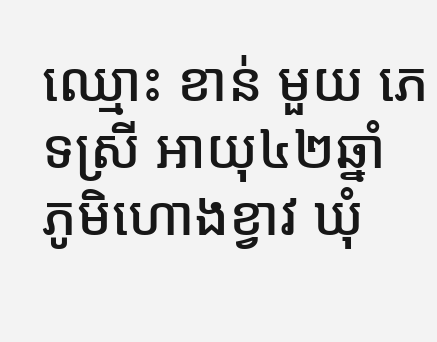ឈ្មោះ ខាន់ មួយ ភេទស្រី អាយុ៤២ឆ្នាំ ភូមិហោងខ្វាវ ឃុំ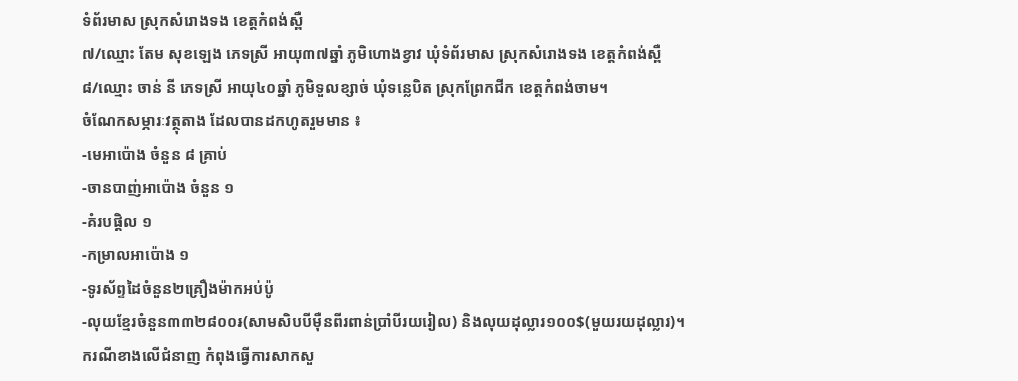ទំព័រមាស ស្រុកសំរោងទង ខេត្តកំពង់ស្ពឺ
៧/ឈ្មោះ តែម សុខឡេង ភេទស្រី អាយុ៣៧ឆ្នាំ ភូមិហោងខ្វាវ ឃុំទំព័រមាស ស្រុកសំរោងទង ខេត្តកំពង់ស្ពឺ
៨/ឈ្មោះ ចាន់ នី ភេទស្រី អាយុ៤០ឆ្នាំ ភូមិទួលខ្សាច់ ឃុំទន្លេបិត ស្រុកព្រែកជីក ខេត្តកំពង់ចាម។
ចំណែកសម្ភារៈវត្ថុតាង ដែលបានដកហូតរួមមាន ៖
-មេអាប៉ោង ចំនួន ៨ គ្រាប់
-ចានបាញ់អាប៉ោង ចំនួន ១
-គំរបផ្តិល ១
-កម្រាលអាប៉ោង ១
-ទូរស័ព្ទដៃចំនួន២គ្រឿងម៉ាកអប់ប៉ូ
-លុយខ្មែរចំនួន៣៣២៨០០៛(សាមសិបបីមុឺនពីរពាន់ប្រាំបីរយរៀល) និងលុយដុល្លារ១០០$(មួយរយដុល្លារ)។
ករណីខាងលើជំនាញ កំពុងធ្វើការសាកសួ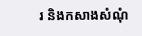រ និងកសាងសំណុំ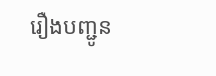រឿងបញ្ជូន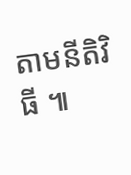តាមនីតិវិធី ៕